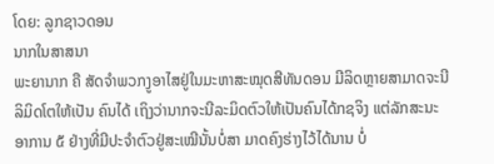ໂດຍ: ລູກຊາວດອນ
ນາກໃນສາສນາ
ພະຍານາກ ຄື ສັດຈຳພວກງູອາໄສຢູ່ໃນມະຫາສະໝຸດສີທັນດອນ ມີລິດຫຼາຍສາມາດຈະນີລິມິດໂຕໃຫ້ເປັນ ຄົນໄດ້ ເຖິງວ່ານາກຈະນີລະມິດຕົວໃຫ້ເປັນຄົນໄດ້ກຊຈິງ ແຕ່ລັກສະນະອາການ ໕ ຢ່າງທີ່ມີປະຈຳຕົວຢູ່ສະເໝີນັ້ນບໍ່ສາ ມາດຄົງຮ່າງໄວ້ໄດ້ນານ ບໍ່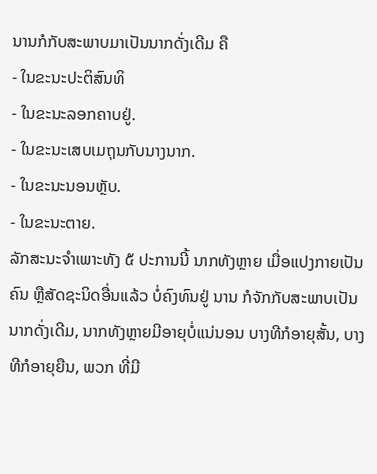ນານກໍກັບສະພາບມາເປັນນາກດັ່ງເດີມ ຄື
- ໃນຂະນະປະຕິສົນທິ
- ໃນຂະນະລອກຄາບຢູ່.
- ໃນຂະນະເສບເມຖຸນກັບນາງນາກ.
- ໃນຂະນະນອນຫຼັບ.
- ໃນຂະນະຕາຍ.
ລັກສະນະຈຳເພາະທັງ ໕ ປະການນີ້ ນາກທັງຫຼາຍ ເມື່ອແປງກາຍເປັນຄົນ ຫຼືສັດຊະນິດອື່ນແລ້ວ ບໍ່ຄົງທົນຢູ່ ນານ ກໍຈັກກັບສະພາບເປັນນາກດັ່ງເດີມ, ນາກທັງຫຼາຍມີອາຍຸບໍ່ແນ່ນອນ ບາງທີກໍອາຍຸສັ້ນ, ບາງທີກໍອາຍຸຍືນ, ພວກ ທີ່ມີ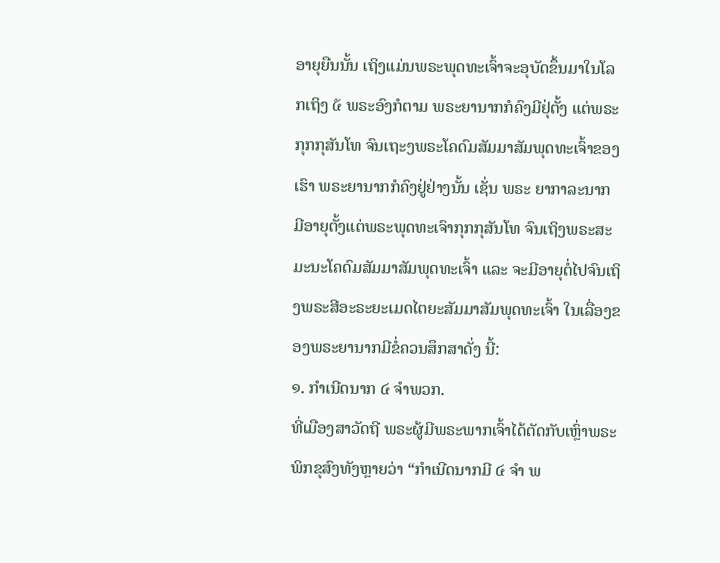ອາຍຸຍືນນັ້ນ ເຖິງແມ່ນພຣະພຸດທະເຈົ້າຈະອຸບັດຂຶ້ນມາໃນໂລກເຖິງ ໕ ພຣະອົງກໍຕາມ ພຣະຍານາກກໍຄົງມີຢຸ່ຕັ້ງ ແຕ່ພຣະກຸກກຸສັນໂທ ຈົນເຖະງພຣະໂຄດົມສັມມາສັມພຸດທະເຈົ້າຂອງເຮົາ ພຣະຍານາກກໍຄົງຢູ່ຢ່າງນັ້ນ ເຊັ່ນ ພຣະ ຍາກາລະນາກ ມີອາຍຸຕັ້ງແຕ່ພຣະພຸດທະເຈົາກຸກກຸສັນໂທ ຈົນເຖິງພຣະສະມະນະໂຄດົມສັມມາສັມພຸດທະເຈົ້າ ແລະ ຈະມີອາຍຸຕໍ່ໄປຈົນເຖິງພຣະສີອະຣະຍະເມດໄຕຍະສັມມາສັມພຸດທະເຈົ້າ ໃນເລື່ອງຂອງພຣະຍານາກມີຂໍ່ຄວນສຶກສາດັ່ງ ນີ້:
໑. ກຳເນີດນາກ ໔ ຈຳພວກ.
ທີ່ເມືອງສາວັດຖີ ພຣະຜູ້ມີພຣະພາກເຈົ້າໄດ້ຕັດກັບເຫຼົ່າພຣະພິກຂຸສົງທັງຫຼາຍວ່າ “ກຳເນີດນາກມີ ໔ ຈຳ ພ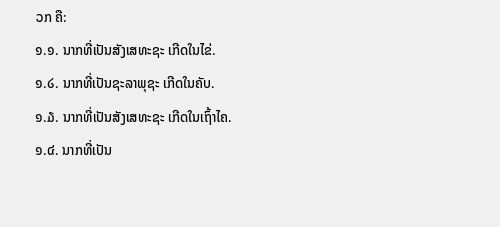ວກ ຄື:
໑.໑. ນາກທີ່ເປັນສັງເສທະຊະ ເກີດໃນໄຂ່.
໑.໒. ນາກທີ່ເປັນຊະລາພຸຊະ ເກີດໃນຄັບ.
໑.໓. ນາກທີ່ເປັນສັງເສທະຊະ ເກີດໃນເຖົ້າໄຄ.
໑.໔. ນາກທີ່ເປັນ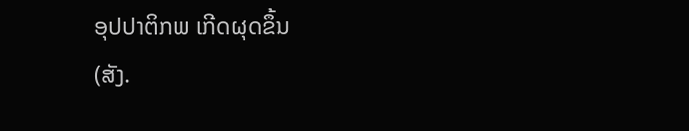ອຸປປາຕິກພ ເກີດຜຸດຂຶ້ນ
(ສັງ.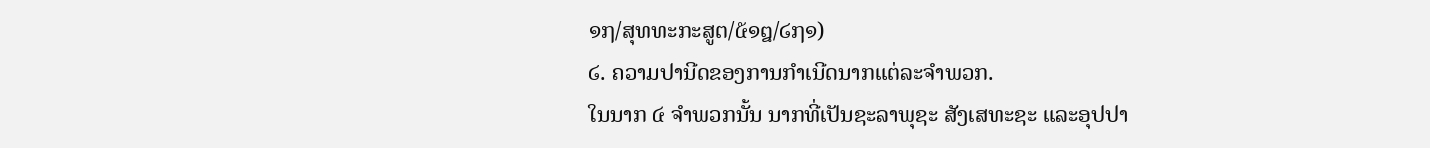໑໗/ສຸທທະກະສູຕ/໕໑໘/໒໗໑)
໒. ຄວາມປານີດຂອງການກຳເນີດນາກແຕ່ລະຈຳພວກ.
ໃນນາກ ໔ ຈຳພວກນັ້ນ ນາກທີ່ເປັນຊະລາພຸຊະ ສັງເສທະຊະ ແລະອຸປປາ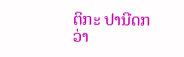ຕິກະ ປານີດກວ່າ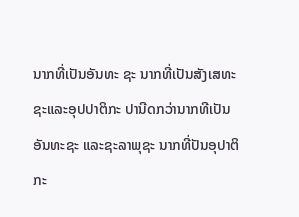ນາກທີ່ເປັນອັນທະ ຊະ ນາກທີ່ເປັນສັງເສທະຊະແລະອຸປປາຕິກະ ປານີດກວ່ານາກທີເປັນອັນທະຊະ ແລະຊະລາພຸຊະ ນາກທີ່ປັນອຸປາຕິກະ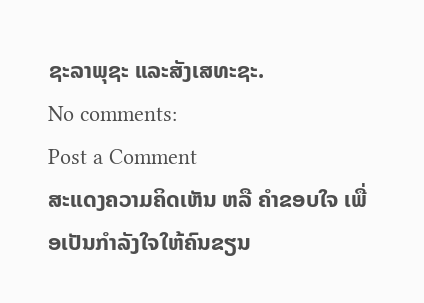ຊະລາພຸຊະ ແລະສັງເສທະຊະ.
No comments:
Post a Comment
ສະແດງຄວາມຄິດເຫັນ ຫລື ຄຳຂອບໃຈ ເພື່ອເປັນກຳລັງໃຈໃຫ້ຄົນຂຽນ